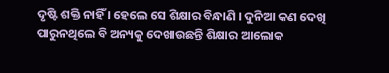ଦୃଷ୍ଟି ଶକ୍ତି ନାହିଁ । ହେଲେ ସେ ଶିକ୍ଷାର ବିନ୍ଧାଣି । ଦୁନିଆ କଣ ଦେଖି ପାରୁନଥିଲେ ବି ଅନ୍ୟକୁ ଦେଖାଉଛନ୍ତି ଶିକ୍ଷାର ଆଲୋକ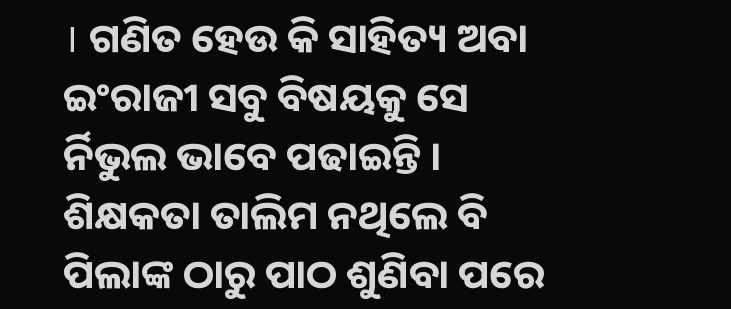। ଗଣିତ ହେଉ କି ସାହିତ୍ୟ ଅବା ଇଂରାଜୀ ସବୁ ବିଷୟକୁ ସେ ର୍ନିଭୁଲ ଭାବେ ପଢାଇନ୍ତି । ଶିକ୍ଷକତା ତାଲିମ ନଥିଲେ ବି ପିଲାଙ୍କ ଠାରୁ ପାଠ ଶୁଣିବା ପରେ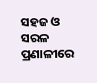ସହଜ ଓ ସରଳ ପ୍ରଣାଳୀରେ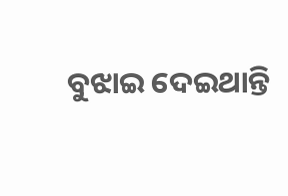ବୁଝାଇ ଦେଇଥାନ୍ତି